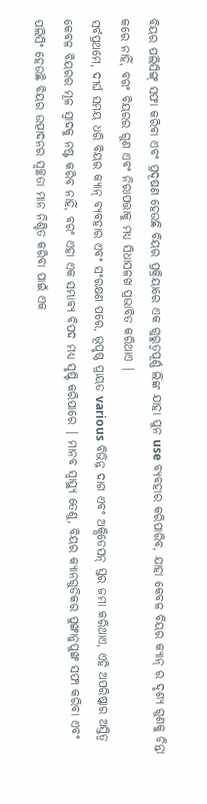ବିୟର ପଲିସିଙ୍ଗ୍ ସଫା କରିବା ଏବଂ ପ୍ରଦୂଷଣ ହେଉଛି ବିୟର ପ୍ରକ୍ରିୟାରେ ଏକ ଗୁରୁତ୍ୱପୂର୍ଣ୍ଣ ଲିଙ୍କ ଯାହା ପୁନ use ବ୍ୟବହାର କରିପାରିବ, ଯାହା କେବଳ ବିୟର କ୍ୟାନ୍ ର ଦୃଶ୍ୟ ଗୁଣକୁ ଚିନ୍ତା କରେ ନାହିଁ, ବରଂ ବିୟରର ଗୁଣ ଏବଂ ନିରାପତ୍ତାକୁ ମଧ୍ୟ ସିଧାସଳଖ ପ୍ରଭାବିତ କରିଥାଏ |
ସର୍ବପ୍ରଥମେ, ଦୀର୍ଘ ସମୟ ଧରି ବିୟର କ୍ୟାନ୍ ବ୍ୟବହାର ଏବଂ ସଂରକ୍ଷଣ ପରେ, ଭୂପୃଷ୍ଠ ପ୍ରାୟତ various ବିଭିନ୍ନ ଦାଗ ଏବଂ ଅକ୍ସିଡେସନ୍ ସ୍ତର ଜମା କରିଥାଏ, ଏହି ଅପରିଷ୍କାର ଅସ୍ତିତ୍ୱ କେବଳ ବିୟରର ମୂଳ ସ୍ୱାଦକୁ ନଷ୍ଟ କରିବ ନାହିଁ, ବରଂ ଏହା ଏକ ସମ୍ଭାବ୍ୟ ବିପଦ ମଧ୍ୟ ସୃଷ୍ଟି କରିପାରେ | ମାନବ ସ୍ୱାସ୍ଥ୍ୟ ତେଣୁ, ବିୟର କ୍ୟାନଗୁଡିକର ପୁଙ୍ଖାନୁପୁଙ୍ଖ ସଫା କରିବା ଏବଂ ପଲିସିଂ ହେଉଛି ବିୟର ଉତ୍ପାଦନର ସ୍ୱଚ୍ଛତା ମାନ ନିଶ୍ଚିତ କରିବା ପାଇଁ ଏକ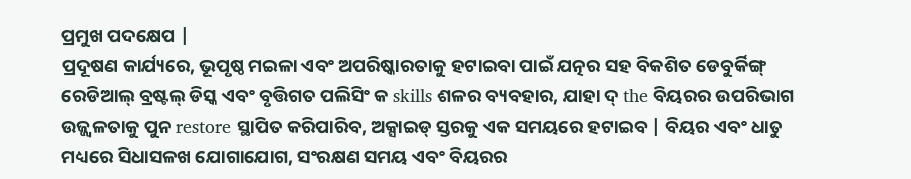ପ୍ରମୁଖ ପଦକ୍ଷେପ |
ପ୍ରଦୂଷଣ କାର୍ଯ୍ୟରେ, ଭୂପୃଷ୍ଠ ମଇଳା ଏବଂ ଅପରିଷ୍କାରତାକୁ ହଟାଇବା ପାଇଁ ଯତ୍ନର ସହ ବିକଶିତ ଡେବୁର୍କିଙ୍ଗ୍ ରେଡିଆଲ୍ ବ୍ରଷ୍ଟଲ୍ ଡିସ୍କ ଏବଂ ବୃତ୍ତିଗତ ପଲିସିଂ କ skills ଶଳର ବ୍ୟବହାର, ଯାହା ଦ୍ the ବିୟରର ଉପରିଭାଗ ଉଜ୍ଜ୍ୱଳତାକୁ ପୁନ restore ସ୍ଥାପିତ କରିପାରିବ, ଅକ୍ସାଇଡ୍ ସ୍ତରକୁ ଏକ ସମୟରେ ହଟାଇବ | ବିୟର ଏବଂ ଧାତୁ ମଧ୍ୟରେ ସିଧାସଳଖ ଯୋଗାଯୋଗ, ସଂରକ୍ଷଣ ସମୟ ଏବଂ ବିୟରର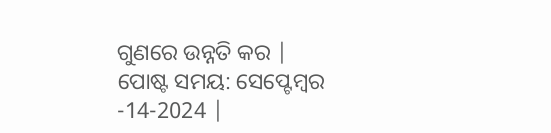ଗୁଣରେ ଉନ୍ନତି କର |
ପୋଷ୍ଟ ସମୟ: ସେପ୍ଟେମ୍ବର -14-2024 |